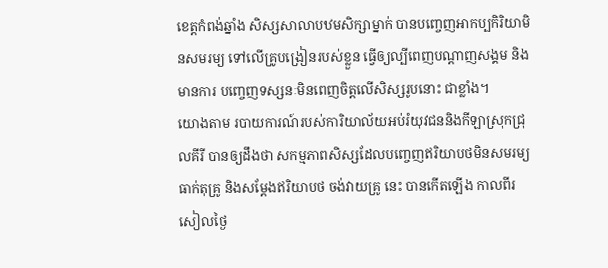ខេត្តកំពង់ឆ្នាំង សិស្សសាលាបឋមសិក្សាម្នាក់ បានបញ្ចេញអាកប្បកិរិយាមិនសមរម្យ ទៅលើគ្រូបង្រៀនរបស់ខ្លួន ធ្វើឲ្យល្បីពេញបណ្ដាញសង្គម និងមានការ បញ្ចេញទស្សនៈមិនពេញចិត្តលើសិស្សរូបនោះ ជាខ្លាំង។
យោងតាម របាយការណ៍របស់ការិយាល័យអប់រំយុវជននិងកីឡាស្រុកជ្រុលគីរី បានឲ្យដឹងថា សកម្មភាពសិស្សដែលបញ្ចេញឥរិយាបថមិនសមរម្យ ធាក់តុគ្រូ និងសម្ដែងឥរិយាបថ ចង់វាយគ្រូ នេះ បានកើតឡើង កាលពីរសៀលថ្ងៃ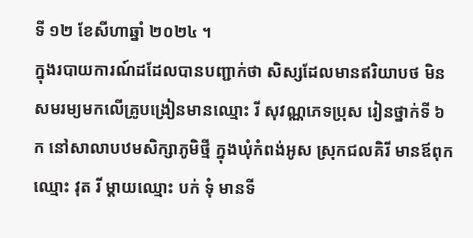ទី ១២ ខែសីហាឆ្នាំ ២០២៤ ។
ក្នុងរបាយការណ៍ដដែលបានបញ្ជាក់ថា សិស្សដែលមានឥរិយាបថ មិនសមរម្យមកលើគ្រូបង្រៀនមានឈ្មោះ រី សុវណ្ណភេទប្រុស រៀនថ្នាក់ទី ៦ ក នៅសាលាបឋមសិក្សាភូមិថ្មី ក្នុងឃុំកំពង់អូស ស្រុកជលគិរី មានឪពុកឈ្មោះ វុត រី ម្ដាយឈ្មោះ បក់ ទុំ មានទី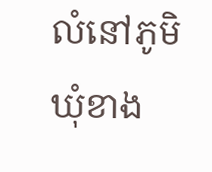លំនៅភូមិឃុំខាង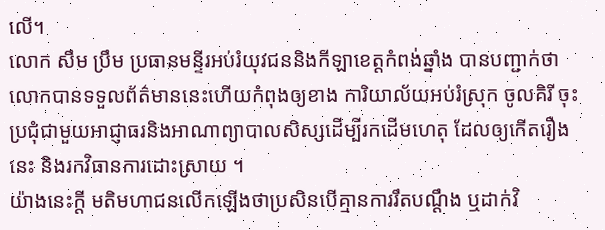លើ។
លោក សឹម ប្រឹម ប្រធានមន្ទីរអប់រំយុវជននិងកីឡាខេត្តកំពង់ឆ្នាំង បានបញ្ជាក់ថាលោកបានទទួលព័ត៌មាននេះហើយកំពុងឲ្យខាង ការិយាល័យអប់រំស្រុក ចូលគិរី ចុះប្រជុំជាមួយអាជ្ញាធរនិងអាណាព្យាបាលសិស្សដើម្បីរកដើមហេតុ ដែលឲ្យកើតរឿងនេះ និងរកវិធានការដោះស្រាយ ។
យ៉ាងនេះក្តី មតិមហាជនលើកឡើងថាប្រសិនបើគ្មានការរឹតបណ្ដឹង ឬដាក់វិ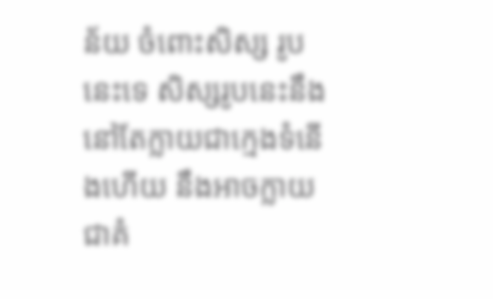ន័យ ចំពោះសិស្ស រូបនេះទេ សិស្សរូបនេះនឹងនៅតែក្លាយជាក្មេងទំនើងហើយ នឹងអាចក្លាយជាគំ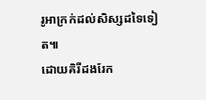រូអាក្រក់ដល់សិស្សដទៃទៀត៕
ដោយគិរីដងរែក